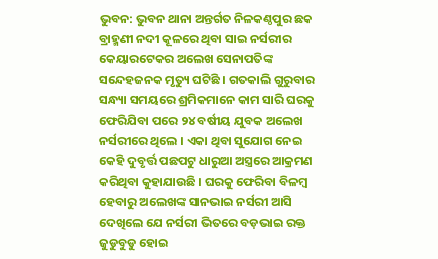ଭୁବନ: ଭୁବନ ଥାନା ଅନ୍ତର୍ଗତ ନିଳକଣ୍ଠପୁର ଛକ ବ୍ରାହ୍ମଣୀ ନଦୀ କୂଳରେ ଥିବା ସାଇ ନର୍ସରୀର କେୟାରଟେକର ଅଲେଖ ସେନାପତିଙ୍କ ସନ୍ଦେହଜନକ ମୃତ୍ୟୁ ଘଟିଛି । ଗତକାଲି ଗୁରୁବାର ସନ୍ଧ୍ୟା ସମୟରେ ଶ୍ରମିକମାନେ କାମ ସାରି ଘରକୁ ଫେରିଯିବା ପରେ ୨୪ ବର୍ଷୀୟ ଯୁବକ ଅଲେଖ ନର୍ସରୀରେ ଥିଲେ । ଏକା ଥିବା ସୁଯୋଗ ନେଇ କେହି ଦୁବୃର୍ତ୍ତ ପଛପଟୁ ଧାରୁଆ ଅସ୍ତ୍ରରେ ଆକ୍ରମଣ କରିଥିବା କୁହାଯାଉଛି । ଘରକୁ ଫେରିବା ବିଳମ୍ବ ହେବାରୁ ଅଲେଖଙ୍କ ସାନଭାଇ ନର୍ସରୀ ଆସି ଦେଖିଲେ ଯେ ନର୍ସରୀ ଭିତରେ ବଡ଼ଭାଇ ରକ୍ତ ଜୁଡୁବୁଡୁ ହୋଇ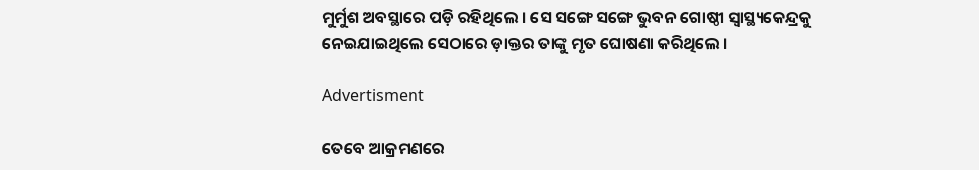ମୁର୍ମୁଶ ଅବସ୍ଥାରେ ପଡ଼ି ରହିଥିଲେ । ସେ ସଙ୍ଗେ ସଙ୍ଗେ ଭୁବନ ଗୋଷ୍ଠୀ ସ୍ବାସ୍ଥ୍ୟକେନ୍ଦ୍ରକୁ ନେଇଯାଇଥିଲେ ସେଠାରେ ଡ଼ାକ୍ତର ତାଙ୍କୁ ମୃତ ଘୋଷଣା କରିଥିଲେ ।

Advertisment

ତେବେ ଆକ୍ରମଣରେ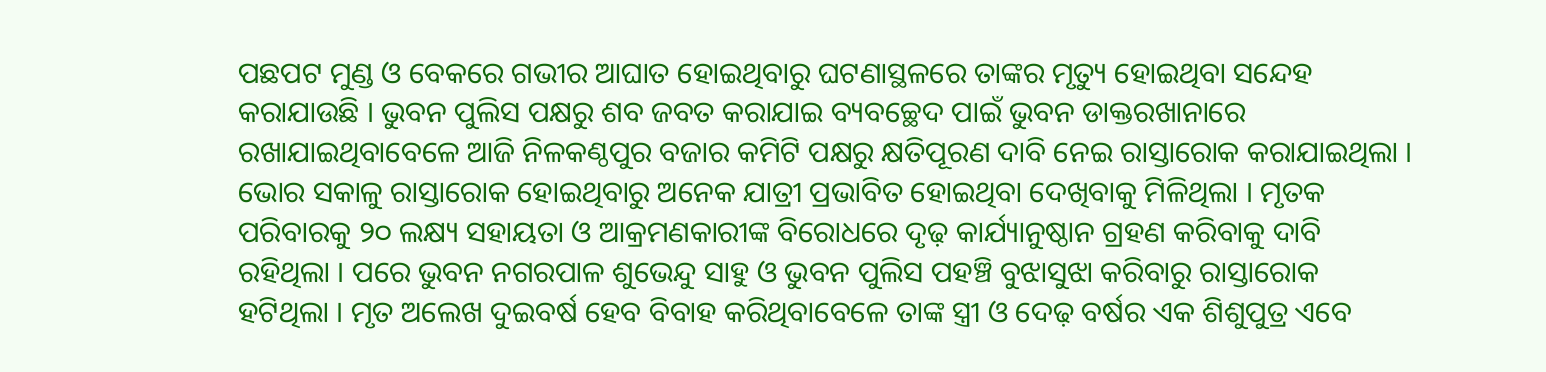ପଛପଟ ମୁଣ୍ଡ ଓ ବେକରେ ଗଭୀର ଆଘାତ ହୋଇଥିବାରୁ ଘଟଣାସ୍ଥଳରେ ତାଙ୍କର ମୃତ୍ୟୁ ହୋଇଥିବା ସନ୍ଦେହ କରାଯାଉଛି । ଭୁବନ ପୁଲିସ ପକ୍ଷରୁ ଶବ ଜବତ କରାଯାଇ ବ୍ୟବଚ୍ଛେଦ ପାଇଁ ଭୁବନ ଡାକ୍ତରଖାନାରେ ରଖାଯାଇଥିବାବେଳେ ଆଜି ନିଳକଣ୍ଠପୁର ବଜାର କମିଟି ପକ୍ଷରୁ କ୍ଷତିପୂରଣ ଦାବି ନେଇ ରାସ୍ତାରୋକ କରାଯାଇଥିଲା । ଭୋର ସକାଳୁ ରାସ୍ତାରୋକ ହୋଇଥିବାରୁ ଅନେକ ଯାତ୍ରୀ ପ୍ରଭାବିତ ହୋଇଥିବା ଦେଖିବାକୁ ମିଳିଥିଲା । ମୃତକ ପରିବାରକୁ ୨୦ ଲକ୍ଷ୍ୟ ସହାୟତା ଓ ଆକ୍ରମଣକାରୀଙ୍କ ବିରୋଧରେ ଦୃଢ଼ କାର୍ଯ୍ୟାନୁଷ୍ଠାନ ଗ୍ରହଣ କରିବାକୁ ଦାବି ରହିଥିଲା । ପରେ ଭୁବନ ନଗରପାଳ ଶୁଭେନ୍ଦୁ ସାହୁ ଓ ଭୁବନ ପୁଲିସ ପହଞ୍ଚି ବୁଝାସୁଝା କରିବାରୁ ରାସ୍ତାରୋକ ହଟିଥିଲା । ମୃତ ଅଲେଖ ଦୁଇବର୍ଷ ହେବ ବିବାହ କରିଥିବାବେଳେ ତାଙ୍କ ସ୍ତ୍ରୀ ଓ ଦେଢ଼ ବର୍ଷର ଏକ ଶିଶୁପୁତ୍ର ଏବେ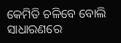କେମିତି ଚଳିବେ ବୋଲି ସାଧାରଣରେ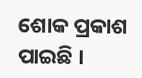ଶୋକ ପ୍ରକାଶ ପାଇଛି ।